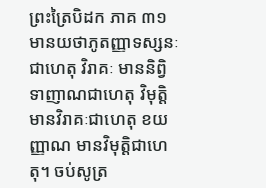ព្រះត្រៃបិដក ភាគ ៣១
មានយថាភូតញ្ញាទស្សនៈជាហេតុ វិរាគៈ មាននិព្វិទាញាណជាហេតុ វិមុត្តិ មានវិរាគៈជាហេតុ ខយញ្ញាណ មានវិមុត្តិជាហេតុ។ ចប់សូត្រ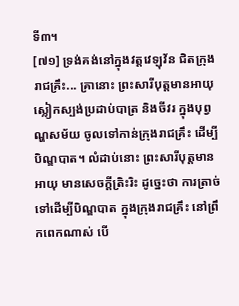ទី៣។
[៧១] ទ្រង់គង់នៅក្នុងវត្តវេឡុវ័ន ជិតក្រុងរាជគ្រឹះ... គ្រានោះ ព្រះសារីបុត្តមានអាយុ ស្លៀកស្បង់ប្រដាប់បាត្រ និងចីវរ ក្នុងបុព្វណ្ហសម័យ ចូលទៅកាន់ក្រុងរាជគ្រឹះ ដើម្បីបិណ្ឌបាត។ លំដាប់នោះ ព្រះសារីបុត្តមានអាយុ មានសេចក្តីត្រិះរិះ ដូច្នេះថា ការត្រាច់ទៅដើម្បីបិណ្ឌបាត ក្នុងក្រុងរាជគ្រឹះ នៅព្រឹកពេកណាស់ បើ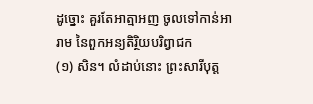ដូច្នោះ គួរតែអាត្មាអញ ចូលទៅកាន់អារាម នៃពួកអន្យតិរ្ថិយបរិព្វាជក
(១) សិន។ លំដាប់នោះ ព្រះសារីបុត្ត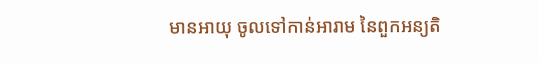មានអាយុ ចូលទៅកាន់អារាម នៃពួកអន្យតិ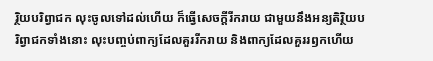រ្ថិយបរិព្វាជក លុះចូលទៅដល់ហើយ ក៏ធ្វើសេចក្តីរីករាយ ជាមួយនឹងអន្យតិរ្ថិយបរិព្វាជកទាំងនោះ លុះបញ្ចប់ពាក្យដែលគួររីករាយ និងពាក្យដែលគួររឭកហើយ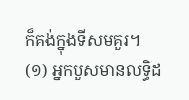ក៏គង់ក្នុងទីសមគួរ។
(១) អ្នកបួសមានលទ្ធិដ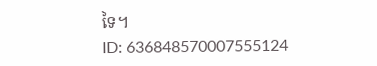ទៃ។
ID: 636848570007555124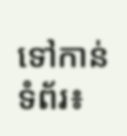ទៅកាន់ទំព័រ៖